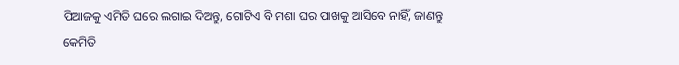ପିଆଜକୁ ଏମିତି ଘରେ ଲଗାଇ ଦିଅନ୍ତୁ, ଗୋଟିଏ ବି ମଶା ଘର ପାଖକୁ ଆସିବେ ନାହିଁ, ଜାଣନ୍ତୁ କେମିତି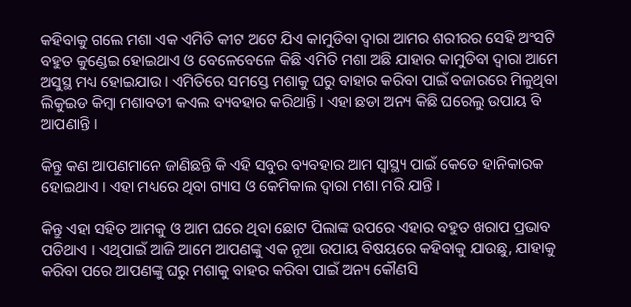କହିବାକୁ ଗଲେ ମଶା ଏକ ଏମିତି କୀଟ ଅଟେ ଯିଏ କାମୁଡିବା ଦ୍ଵାରା ଆମର ଶରୀରର ସେହି ଅଂସଟି ବହୁତ କୁଣ୍ଡେଇ ହୋଇଥାଏ ଓ ବେଳେବେଳେ କିଛି ଏମିତି ମଶା ଅଛି ଯାହାର କାମୁଡିବା ଦ୍ଵାରା ଆମେ ଅସୁସ୍ଥ ମଧ୍ୟ ହୋଇଯାଉ । ଏମିତିରେ ସମସ୍ତେ ମଶାକୁ ଘରୁ ବାହାର କରିବା ପାଇଁ ବଜାରରେ ମିଳୁଥିବା ଲିକୁଇଡ କିମ୍ବା ମଶାବତୀ କଏଲ ବ୍ୟବହାର କରିଥାନ୍ତି । ଏହା ଛଡା ଅନ୍ୟ କିଛି ଘରେଲୁ ଉପାୟ ବି ଆପଣାନ୍ତି ।

କିନ୍ତୁ କଣ ଆପଣମାନେ ଜାଣିଛନ୍ତି କି ଏହି ସବୁର ବ୍ୟବହାର ଆମ ସ୍ୱାସ୍ଥ୍ୟ ପାଇଁ କେତେ ହାନିକାରକ ହୋଇଥାଏ । ଏହା ମଧ୍ୟରେ ଥିବା ଗ୍ୟାସ ଓ କେମିକାଲ ଦ୍ଵାରା ମଶା ମରି ଯାନ୍ତି ।

କିନ୍ତୁ ଏହା ସହିତ ଆମକୁ ଓ ଆମ ଘରେ ଥିବା ଛୋଟ ପିଲାଙ୍କ ଉପରେ ଏହାର ବହୁତ ଖରାପ ପ୍ରଭାବ ପଡିଥାଏ । ଏଥିପାଇଁ ଆଜି ଆମେ ଆପଣଙ୍କୁ ଏକ ନୂଆ ଉପାୟ ବିଷୟରେ କହିବାକୁ ଯାଉଛୁ, ଯାହାକୁ କରିବା ପରେ ଆପଣଙ୍କୁ ଘରୁ ମଶାକୁ ବାହର କରିବା ପାଇଁ ଅନ୍ୟ କୌଣସି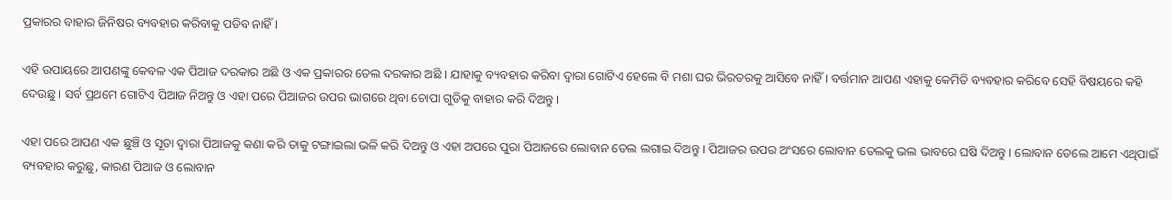ପ୍ରକାରର ବାହାର ଜିନିଷର ବ୍ୟବହାର କରିବାକୁ ପଡିବ ନାହିଁ ।

ଏହି ଉପାୟରେ ଆପଣଙ୍କୁ କେବଳ ଏକ ପିଆଜ ଦରକାର ଅଛି ଓ ଏକ ପ୍ରକାରର ତେଲ ଦରକାର ଅଛି । ଯାହାକୁ ବ୍ୟବହାର କରିବା ଦ୍ଵାରା ଗୋଟିଏ ହେଲେ ବି ମଶା ଘର ଭିରତରକୁ ଆସିବେ ନାହିଁ । ବର୍ତ୍ତମାନ ଆପଣ ଏହାକୁ କେମିତି ବ୍ୟବହାର କରିବେ ସେହି ବିଷୟରେ କହି ଦେଉଛୁ । ସର୍ବ ପ୍ରଥମେ ଗୋଟିଏ ପିଆଜ ନିଅନ୍ତୁ ଓ ଏହା ପରେ ପିଆଜର ଉପର ଭାଗରେ ଥିବା ଚୋପା ଗୁଡିକୁ ବାହାର କରି ଦିଅନ୍ତୁ ।

ଏହା ପରେ ଆପଣ ଏକ ଛୁଞ୍ଚି ଓ ସୂତା ଦ୍ଵାରା ପିଆଜକୁ କଣା କରି ତାକୁ ଟଙ୍ଗାଇଲା ଭଳି କରି ଦିଅନ୍ତୁ ଓ ଏହା ଅପରେ ପୁରା ପିଆଜରେ ଲୋବାନ ତେଲ ଲଗାଇ ଦିଅନ୍ତୁ । ପିଆଜର ଉପର ଅଂସରେ ଲୋବାନ ତେଲକୁ ଭଲ ଭାବରେ ଘଷି ଦିଅନ୍ତୁ । ଲୋବାନ ତେଲେ ଆମେ ଏଥିପାଇଁ ବ୍ୟବହାର କରୁଛୁ, କାରଣ ପିଆଜ ଓ ଲୋବାନ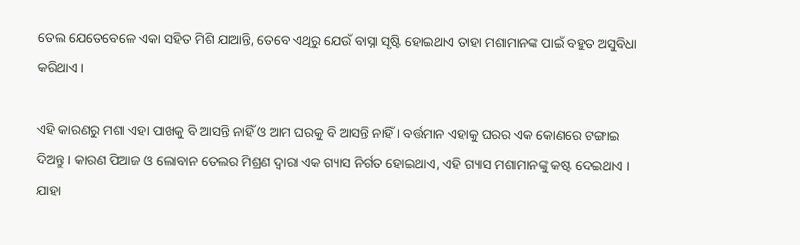ତେଲ ଯେତେବେଳେ ଏକା ସହିତ ମିଶି ଯାଆନ୍ତି, ତେବେ ଏଥିରୁ ଯେଉଁ ବାସ୍ନା ସୃଷ୍ଟି ହୋଇଥାଏ ତାହା ମଶାମାନଙ୍କ ପାଇଁ ବହୁତ ଅସୁବିଧା କରିଥାଏ ।

ଏହି କାରଣରୁ ମଶା ଏହା ପାଖକୁ ବି ଆସନ୍ତି ନାହିଁ ଓ ଆମ ଘରକୁ ବି ଆସନ୍ତି ନାହିଁ । ବର୍ତ୍ତମାନ ଏହାକୁ ଘରର ଏକ କୋଣରେ ଟଙ୍ଗାଇ ଦିଅନ୍ତୁ । କାରଣ ପିଆଜ ଓ ଲୋବାନ ତେଲର ମିଶ୍ରଣ ଦ୍ଵାରା ଏକ ଗ୍ୟାସ ନିର୍ଗତ ହୋଇଥାଏ, ଏହି ଗ୍ୟାସ ମଶାମାନଙ୍କୁ କଷ୍ଟ ଦେଇଥାଏ । ଯାହା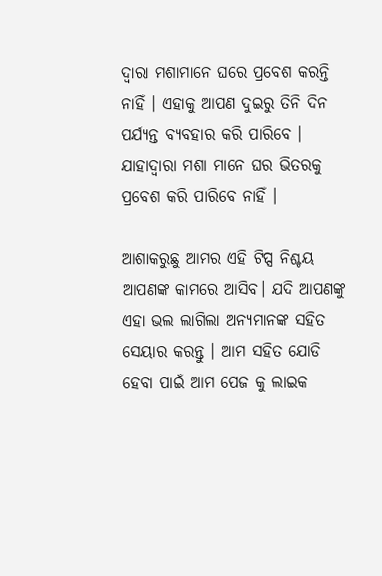ଦ୍ୱାରା ମଶାମାନେ ଘରେ ପ୍ରବେଶ କରନ୍ତି ନାହିଁ । ଏହାକୁ ଆପଣ ଦୁଇରୁ ତିନି ଦିନ ପର୍ଯ୍ୟନ୍ତ ବ୍ୟବହାର କରି ପାରିବେ । ଯାହାଦ୍ୱାରା ମଶା ମାନେ ଘର ଭିତରକୁ ପ୍ରବେଶ କରି ପାରିବେ ନାହିଁ ।

ଆଶାକରୁଛୁ ଆମର ଏହି ଟିପ୍ସ ନିଶ୍ଚୟ ଆପଣଙ୍କ କାମରେ ଆସିବ। ଯଦି ଆପଣଙ୍କୁ ଏହା ଭଲ ଲାଗିଲା ଅନ୍ୟମାନଙ୍କ ସହିତ ସେୟାର କରନ୍ତୁ । ଆମ ସହିତ ଯୋଡି ହେବା ପାଇଁ ଆମ ପେଜ କୁ ଲାଇକ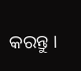କରନ୍ତୁ ।